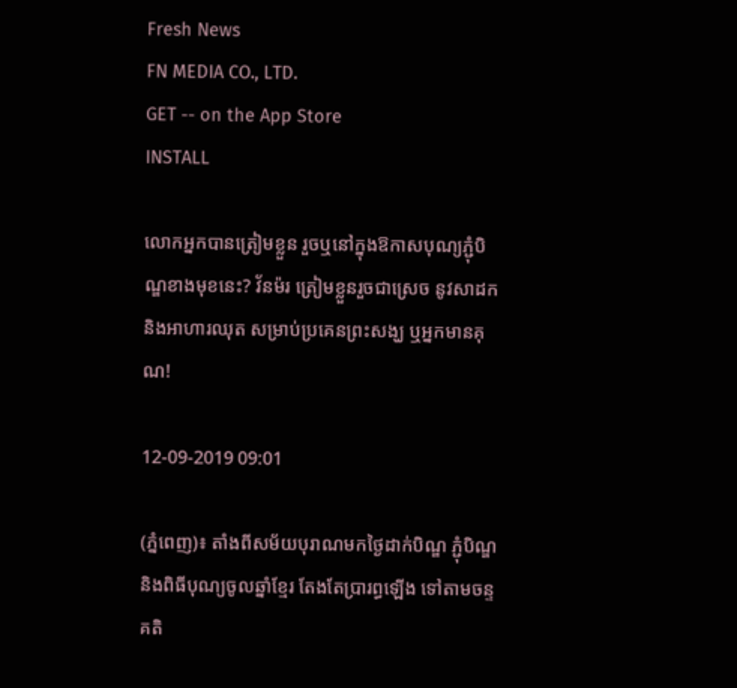Fresh News
FN MEDIA CO., LTD.
GET -- on the App Store
INSTALL

លោកអ្នកបានត្រៀមខ្លួន រួចឬនៅក្នុងឱកាសបុណ្យភ្ជុំបិណ្ឌខាងមុខនេះ? វ័នម៉រ ត្រៀមខ្លួនរួចជាស្រេច នូវសាដក និងអាហារឈុត សម្រាប់ប្រគេនព្រះសង្ឃ ឬអ្នកមានគុណ!

12-09-2019 09:01

(ភ្នំពេញ)៖ តាំងពីសម័យបុរាណមកថ្ងៃដាក់បិណ្ឌ ភ្ជុំបិណ្ឌ និងពិធីបុណ្យចូលឆ្នាំខ្មែរ តែងតែប្រារព្ធឡើង ទៅតាមចន្ទគតិ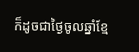ក៏ដូចជាថ្ងៃចូលឆ្នាំខ្មែ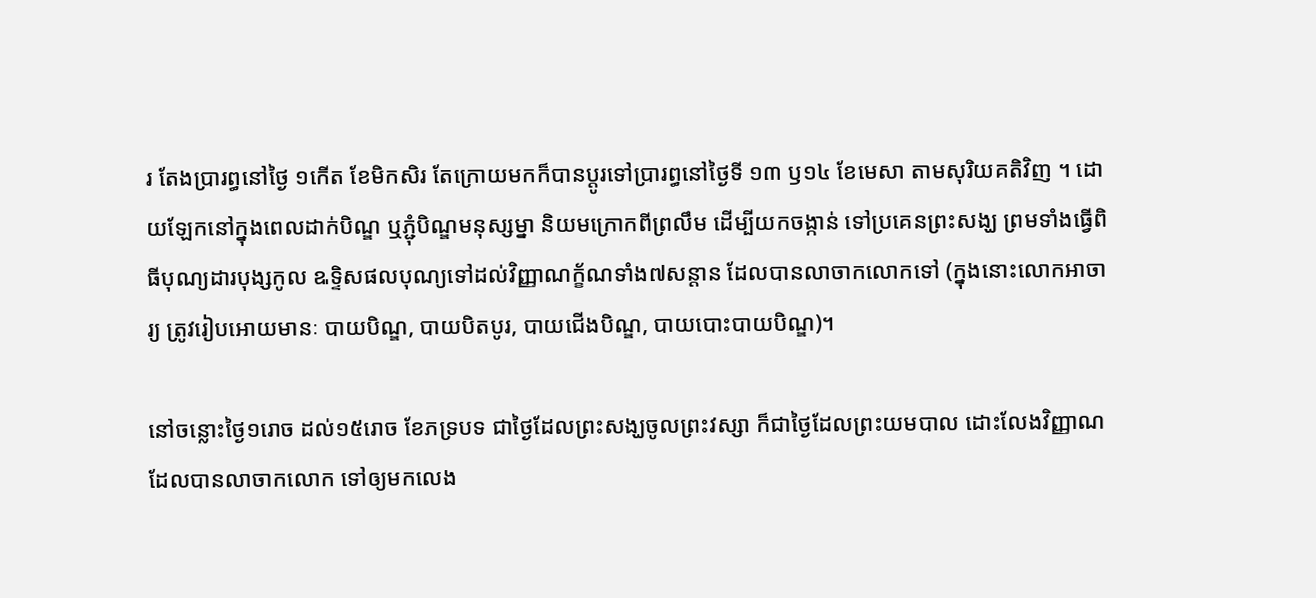រ តែងប្រារព្ធនៅថ្ងៃ ១កើត ខែមិកសិរ តែក្រោយមកក៏បានប្តូរទៅប្រារព្ធនៅថ្ងៃទី ១៣ ឫ១៤ ខែមេសា តាមសុរិយគតិវិញ ។ ដោយឡែកនៅក្នុងពេលដាក់បិណ្ឌ ឬភ្ជុំបិណ្ឌមនុស្សម្នា និយមក្រោកពីព្រលឹម ដើម្បីយកចង្កាន់ ទៅប្រគេនព្រះសង្ឃ ព្រមទាំងធ្វើពិធីបុណ្យដារបុង្សកូល ឩទ្ទិសផលបុណ្យទៅដល់វិញ្ញាណក្ខ័ណទាំង៧សន្តាន ដែលបានលាចាកលោកទៅ (ក្នុងនោះលោកអាចារ្យ ត្រូវរៀបអោយមានៈ បាយបិណ្ឌ, បាយបិតបូរ, បាយជើងបិណ្ឌ, បាយបោះបាយបិណ្ឌ)។

នៅចន្លោះថ្ងៃ១រោច ដល់១៥រោច ខែភទ្របទ ជាថ្ងៃដែលព្រះសង្ឃចូលព្រះវស្សា ក៏ជាថ្ងៃដែលព្រះយមបាល ដោះលែងវិញ្ញាណ ដែលបានលាចាកលោក ទៅឲ្យមកលេង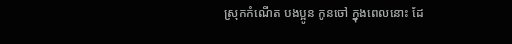ស្រុកកំណើត បងប្អូន កូនចៅ ក្នុងពេលនោះ ដែ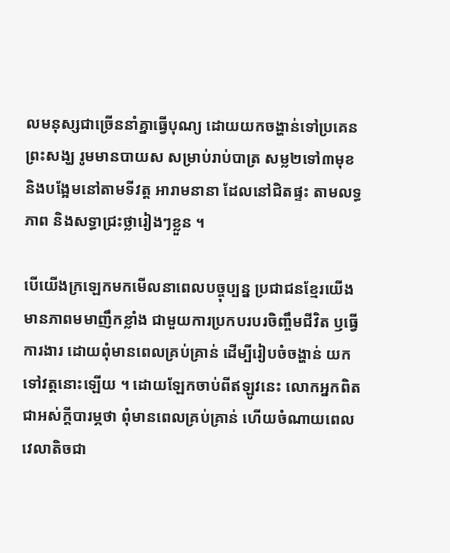លមនុស្សជាច្រើននាំគ្នាធ្វើបុណ្យ ដោយយកចង្ហាន់ទៅប្រគេនព្រះសង្ឃ រូមមានបាយស សម្រាប់រាប់បាត្រ សម្ល២ទៅ៣មុខ និងបង្អែមនៅតាមទីវត្ត អារាមនានា ដែលនៅជិតផ្ទះ តាមលទ្ធភាព និងសទ្ធាជ្រះថ្លារៀងៗខ្លួន ។

បើយើងក្រឡេកមកមើលនាពេលបច្ចុប្បន្ន ប្រជាជនខ្មែរយើងមានភាពមមាញឹកខ្លាំង ជាមួយការប្រកបរបរចិញ្ចឹមជីវិត ឫធ្វើការងារ ដោយពុំមានពេលគ្រប់គ្រាន់ ដើម្បីរៀបចំចង្ហាន់ យកទៅវត្តនោះឡើយ ។ ដោយឡែកចាប់ពីឥឡូវនេះ លោកអ្នកពិតជាអស់ក្តីបារម្ភថា ពុំមានពេលគ្រប់គ្រាន់ ហើយចំណាយពេលវេលាតិចជា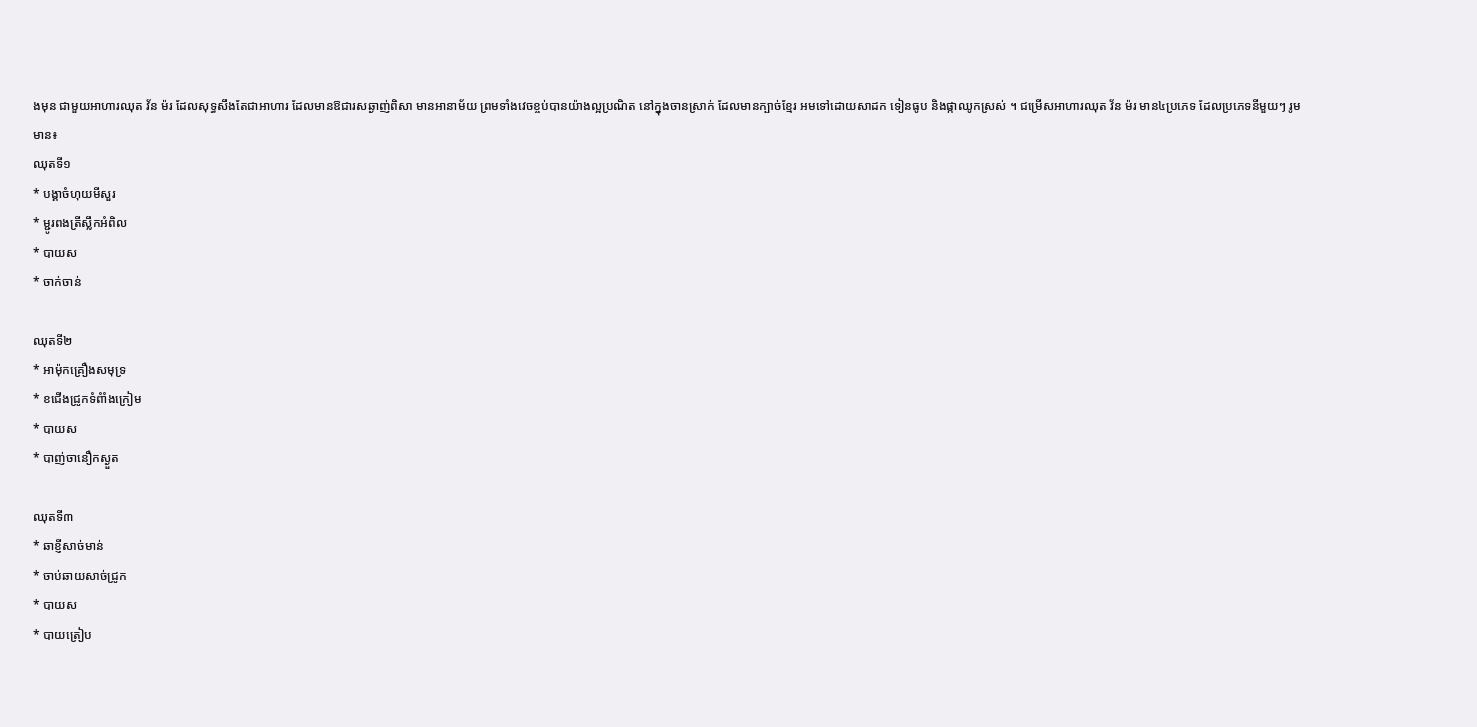ងមុន ជាមួយអាហារឈុត វ័ន ម៉រ ដែលសុទ្ធសឹងតែជាអាហារ ដែលមានឱជារសឆ្ងាញ់ពិសា មានអានាម័យ ព្រមទាំងវេចខ្ចប់បានយ៉ាងល្អប្រណិត នៅក្នុងចានស្រាក់ ដែលមានក្បាច់ខ្មែរ អមទៅដោយសាដក ទៀនធូប និងផ្កាឈូកស្រស់ ។ ជម្រើសអាហារឈុត វ័ន ម៉រ មាន៤ប្រភេទ ដែលប្រភេទនីមួយៗ រូមមាន៖
ឈុតទី១
* បង្គាចំហុយមីសួរ
* ម្ជូរពងត្រីស្លឹកអំពិល
* បាយស
* ចាក់ចាន់

ឈុតទី២
* អាម៉ុកគ្រឿងសមុទ្រ
* ខជើងជ្រូកទំពំាំងក្រៀម
* បាយស
* បាញ់ចានឿកស្ងួត

ឈុតទី៣
* ឆាខ្ញីសាច់មាន់
* ចាប់ឆាយសាច់ជ្រូក
* បាយស
* បាយត្រៀប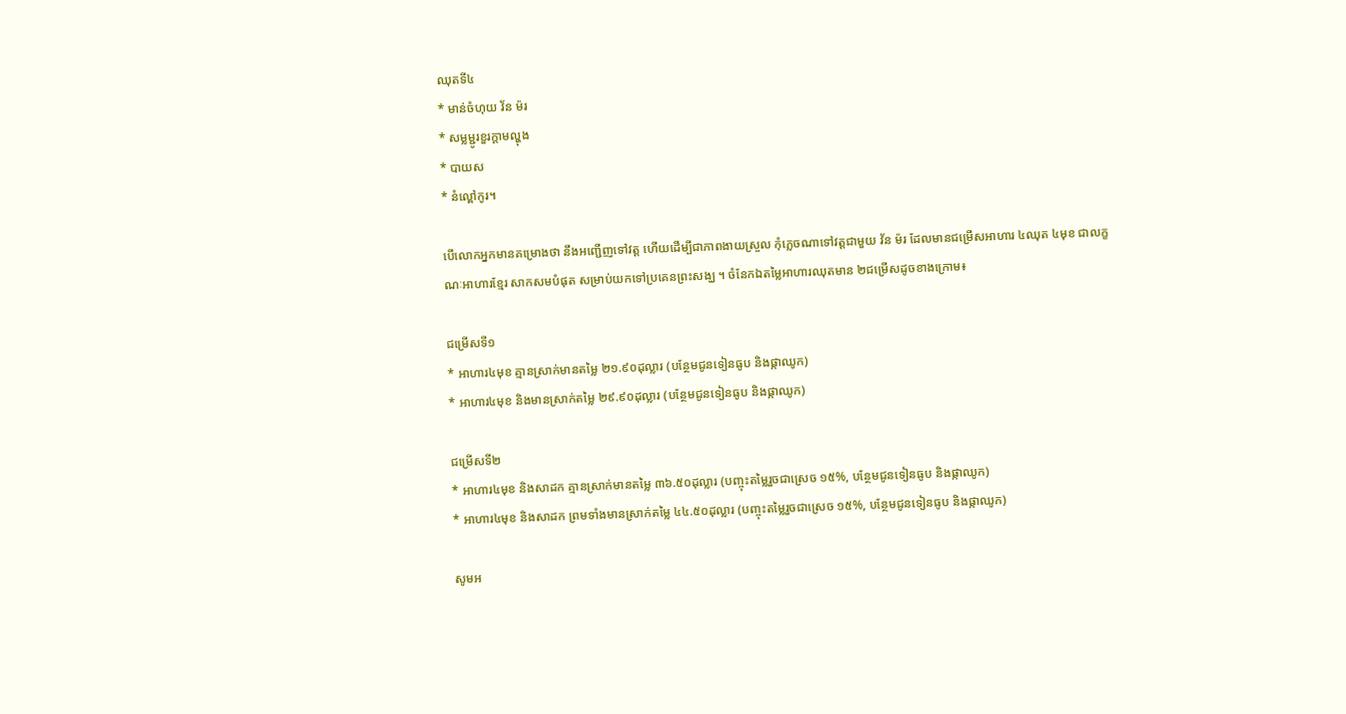ឈុតទី៤
* មាន់ចំហុយ វ័ន ម៉រ
* សម្លម្ជូរខួរក្តាមល្ហុង
* បាយស
* នំល្ពៅកូរ។

បើលោកអ្នកមានគម្រោងថា នឹងអញ្ជើញទៅវត្ត ហើយដើម្បីជាភាពងាយស្រួល កុំភ្លេចណាទៅវត្តជាមួយ វ័ន ម៉រ ដែលមានជម្រើសអាហារ ៤ឈុត ៤មុខ ជាលក្ខណៈអាហារខ្មែរ សាកសមបំផុត សម្រាប់យកទៅប្រគេនព្រះសង្ឃ ។ ចំនែកឯតម្លៃអាហារឈុតមាន ២ជម្រើសដូចខាងក្រោម៖

ជម្រើសទី១
* អាហារ៤មុខ គ្មានស្រាក់មានតម្លៃ ២១.៩០ដុល្លារ (បន្ថែមជូនទៀនធូប និងផ្កាឈូក)
* អាហារ៤មុខ និងមានស្រាក់តម្លៃ ២៩.៩០ដុល្លារ (បន្ថែមជូនទៀនធូប និងផ្កាឈូក)

ជម្រើសទី២
* អាហារ៤មុខ និងសាដក គ្មានស្រាក់មានតម្លៃ ៣៦.៥០ដុល្លារ (បញ្ចុះតម្លៃរួចជាស្រេច ១៥%, បន្ថែមជូនទៀនធូប និងផ្កាឈូក)
* អាហារ៤មុខ និងសាដក ព្រមទាំងមានស្រាក់តម្លៃ ៤៤.៥០ដុល្លារ (បញ្ចុះតម្លៃរួចជាស្រេច ១៥%, បន្ថែមជូនទៀនធូប និងផ្កាឈូក)

សូមអ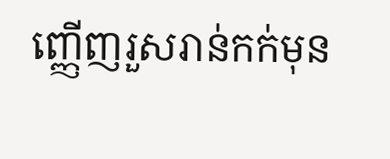ញ្ញើញរួសរាន់កក់មុន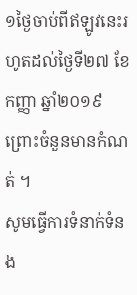១ថ្ងៃចាប់ពីឥឡូវនេះរហូតដល់ថ្ងៃទី២៧ ខែកញ្ញា ឆ្នាំ២០១៩ ព្រោះចំនួនមានកំណត់ ។
សូមធ្វើការទំនាក់ទំនង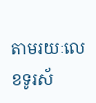តាមរយៈលេខទូរស័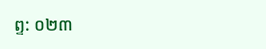ព្ទ: ០២៣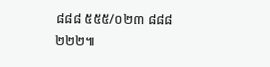៨៨៨ ៥៥៥/០២៣ ៨៨៨ ២២២៕